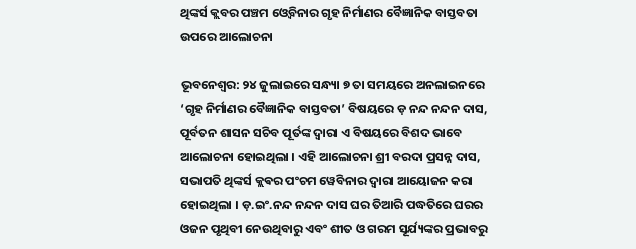ଥିଙ୍କର୍ସ କ୍ଲବର ପଞ୍ଚମ ଓ୍ବେବିନାର ଗୃହ ନିର୍ମାଣର ବୈଜ୍ଞାନିକ ବାସ୍ତବତା ଉପରେ ଆଲୋଚନା

ଭୂବନେଶ୍ବର: ୨୪ ଜୁଲାଇରେ ସନ୍ଧ୍ୟା ୭ ତା ସମୟରେ ଅନଲାଇନରେ ‘ଗୃହ ନିର୍ମାଣର ବୈଜ୍ଞାନିକ ବାସ୍ତବତା’ ବିଷୟରେ ଡ଼ ନନ୍ଦ ନନ୍ଦନ ଦାସ, ପୂର୍ବତନ ଶାସନ ସଚିବ ପୂର୍ତଙ୍କ ଦ୍ୱାରା ଏ ବିଷୟରେ ବିଶଦ ଭାବେ ଆଲୋଚନା ହୋଇଥିଲା । ଏହି ଆଲୋଚନା ଶ୍ରୀ ବରଦା ପ୍ରସନ୍ନ ଦାସ, ସଭାପତି ଥିଙ୍କର୍ସ କ୍ଲଵର ପଂଚମ ୱେବିନାର ଦ୍ୱାରା ଆୟୋଜନ କରା ହୋଇଥିଲା । ଡ଼.ଇଂ.ନନ୍ଦ ନନ୍ଦନ ଦାସ ଘର ତିଆରି ପଦ୍ଧତିରେ ଘରର ଓଜନ ପୃଥିବୀ ନେଉଥିବାରୁ ଏବଂ ଶୀତ ଓ ଗରମ ସୂର୍ଯ୍ୟଙ୍କର ପ୍ରଭାବରୁ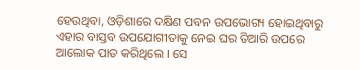ହେଉଥିବା, ଓଡ଼ିଶାରେ ଦକ୍ଷିଣ ପବନ ଉପଭୋଗ୍ୟ ହୋଇଥିବାରୁ ଏହାର ବାସ୍ତବ ଉପଯୋଗୀତାକୁ ନେଇ ଘର ତିଆରି ଉପରେ ଆଲୋକ ପାତ କରିଥିଲେ । ସେ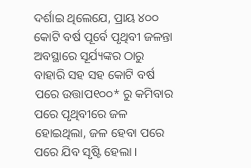ଦର୍ଶାଇ ଥିଲେଯେ, ପ୍ରାୟ ୪୦୦ କୋଟି ବର୍ଷ ପୂର୍ବେ ପୃଥିବୀ ଜଳନ୍ତା ଅବସ୍ଥାରେ ସୂର୍ଯ୍ୟଙ୍କର ଠାରୁ ବାହାରି ସହ ସହ କୋଟି ବର୍ଷ ପରେ ଉତ୍ତାପ୧୦୦* ରୁ କମିବାର ପରେ ପୃଥିବୀରେ ଜଳ ହୋଇଥିଲା, ଜଳ ହେବା ପରେ ପରେ ଯିବ ସୃଷ୍ଟି ହେଲା ।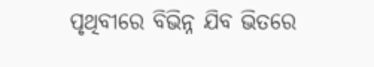ପୃଥିବୀରେ ବିଭିନ୍ନ ଯିବ ଭିତରେ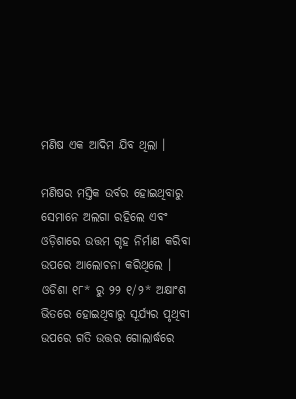ମଣିଷ ଏକ ଆଦିମ ଯିବ ଥିଲା ।

ମଣିଷର ମସ୍ତିକ ଉର୍ବର ହୋଇଥିବାରୁ ସେମାନେ ଅଲଗା ରହିଲେ ଏବଂ ଓଡ଼ିଶାରେ ଉତ୍ତମ ଗୃହ ନିର୍ମାଣ କରିବା ଉପରେ ଆଲୋଚନା କରିଥିଲେ । ଓଡିଶା ୧୮* ରୁ ୨୨ ୧/୨* ଅକ୍ଷାଂଶ ଭିତରେ ହୋଇଥିବାରୁ ସୂର୍ଯ୍ୟର ପୃଥିବୀ ଉପରେ ଗତି ଉତ୍ତର ଗୋଲାର୍ଦ୍ଧରେ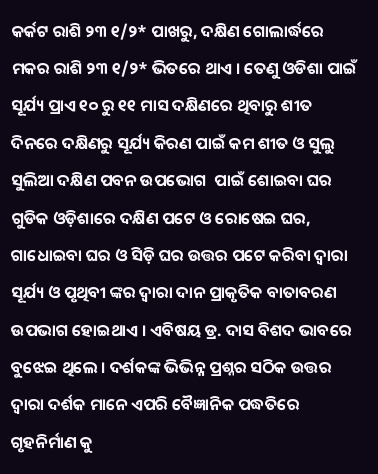କର୍କଟ ରାଶି ୨୩ ୧/୨* ପାଖରୁ, ଦକ୍ଷିଣ ଗୋଲାର୍ଦ୍ଧରେ ମକର ରାଶି ୨୩ ୧/୨* ଭିତରେ ଥାଏ । ତେଣୁ ଓଡିଶା ପାଇଁ ସୂର୍ଯ୍ୟ ପ୍ରାଏ ୧୦ ରୁ ୧୧ ମାସ ଦକ୍ଷିଣରେ ଥିବାରୁ ଶୀତ ଦିନରେ ଦକ୍ଷିଣରୁ ସୂର୍ଯ୍ୟ କିରଣ ପାଇଁ କମ ଶୀତ ଓ ସୁଲୁ ସୁଲିଆ ଦକ୍ଷିଣ ପବନ ଉପଭୋଗ  ପାଇଁ ଶୋଇବା ଘର ଗୁଡିକ ଓଡ଼ିଶାରେ ଦକ୍ଷିଣ ପଟେ ଓ ରୋଷେଇ ଘର, ଗାଧୋଇବା ଘର ଓ ସିଡ଼ି ଘର ଉତ୍ତର ପଟେ କରିବା ଦ୍ୱାରା ସୂର୍ଯ୍ୟ ଓ ପୃଥିବୀ ଙ୍କର ଦ୍ୱାରା ଦାନ ପ୍ରାକୃତିକ ବାତାବରଣ ଉପଭାଗ ହୋଇଥାଏ । ଏବିଷୟ ଡ୍ର. ଦାସ ବିଶଦ ଭାବରେ ବୁଝେଇ ଥିଲେ । ଦର୍ଶକଙ୍କ ଭିଭିନ୍ନ ପ୍ରଶ୍ନର ସଠିକ ଉତ୍ତର ଦ୍ୱାରା ଦର୍ଶକ ମାନେ ଏପରି ବୈଜ୍ଞାନିକ ପଦ୍ଧତିରେ ଗୃହନିର୍ମାଣ କୁ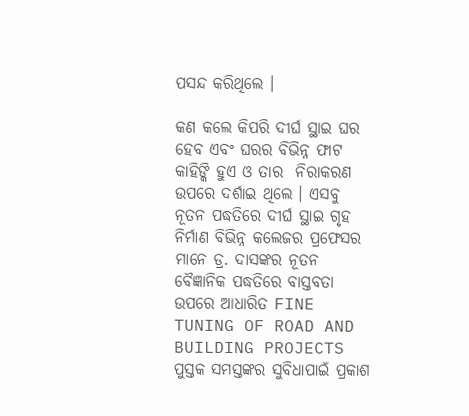ପସନ୍ଦ କରିଥିଲେ ।

କଣ କଲେ କିପରି ଦୀର୍ଘ ସ୍ଥାଇ ଘର ହେବ ଏବଂ ଘରର ବିଭିନ୍ନ ଫାଟ କାହିଙ୍କି ହୁଏ ଓ ତାର  ନିରାକରଣ ଉପରେ ଦର୍ଶାଇ ଥିଲେ । ଏସବୁ ନୂତନ ପଦ୍ଧତିରେ ଦୀର୍ଘ ସ୍ଥାଇ ଗୃହ ନିର୍ମାଣ ବିଭିନ୍ନ କଲେଜର ପ୍ରଫେସର ମାନେ ଡ୍ର. ଦାସଙ୍କର ନୂତନ ବୈଜ୍ଞାନିକ ପଦ୍ଧତିରେ ବାସ୍ତବତା ଉପରେ ଆଧାରିତ FINE TUNING OF ROAD AND BUILDING PROJECTS ପୁସ୍ତକ ସମସ୍ତଙ୍କର ସୁବିଧାପାଇଁ ପ୍ରକାଶ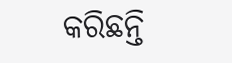କରିଛନ୍ତି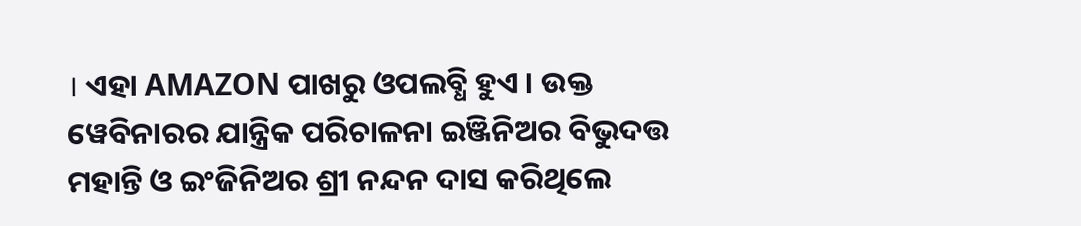। ଏହା AMAZON ପାଖରୁ ଓପଲବ୍ଧି ହୁଏ । ଉକ୍ତ ୱେବିନାରର ଯାନ୍ତ୍ରିକ ପରିଚାଳନା ଇଞ୍ଜିନିଅର ବିଭୁଦତ୍ତ ମହାନ୍ତି ଓ ଇଂଜିନିଅର ଶ୍ରୀ ନନ୍ଦନ ଦାସ କରିଥିଲେ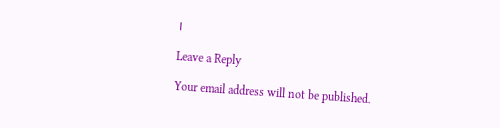।

Leave a Reply

Your email address will not be published.